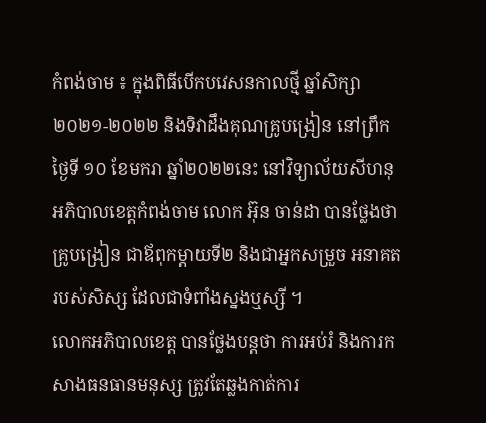កំពង់ចាម ៖ ក្នុងពិធីបើកបវេសនកាលថ្មី ឆ្នាំសិក្សា២០២១-២០២២ និងទិវាដឹងគុណគ្រូបង្រៀន នៅព្រឹកថ្ងៃទី ១០ ខែមករា ឆ្នាំ២០២២នេះ នៅវិទ្យាល័យសីហនុ អភិបាលខេត្តកំពង់ចាម លោក អ៊ុន ចាន់ដា បានថ្លែងថា គ្រូបង្រៀន ជាឪពុកម្តាយទី២ និងជាអ្នកសម្រួច អនាគតរបស់សិស្ស ដែលជាទំពាំងស្នងឬស្សី ។
លោកអភិបាលខេត្ត បានថ្លែងបន្តថា ការអប់រំ និងការកសាងធនធានមនុស្ស ត្រូវតែឆ្លងកាត់ការ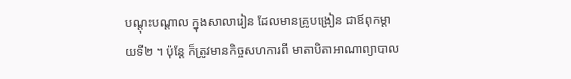បណ្ដុះបណ្តាល ក្នុងសាលារៀន ដែលមានគ្រូបង្រៀន ជាឪពុកម្តាយទី២ ។ ប៉ុន្តែ ក៏ត្រូវមានកិច្ចសហការពី មាតាបិតាអាណាព្យាបាល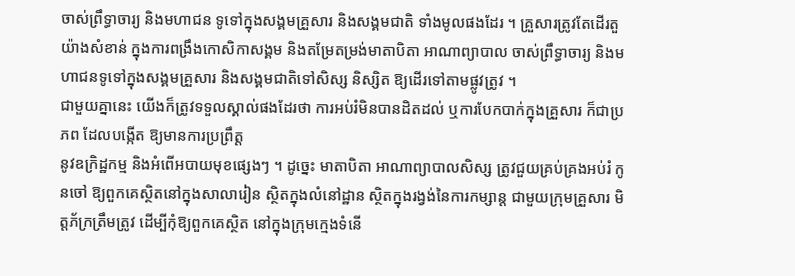ចាស់ព្រឹទ្ធាចារ្យ និងមហាជន ទូទៅក្នុងសង្គមគ្រួសារ និងសង្គមជាតិ ទាំងមូលផងដែរ ។ គ្រួសារត្រូវតែដើរតួយ៉ាងសំខាន់ ក្នុងការពង្រឹងកោសិកាសង្គម និងតម្រែតម្រង់មាតាបិតា អាណាព្យាបាល ចាស់ព្រឹទ្ធាចារ្យ និងមហាជនទូទៅក្នុងសង្គមគ្រួសារ និងសង្គមជាតិទៅសិស្ស និស្សិត ឱ្យដើរទៅតាមផ្លូវត្រូវ ។
ជាមួយគ្នានេះ យើងក៏ត្រូវទទួលស្គាល់ផងដែរថា ការអប់រំមិនបានដិតដល់ ឬការបែកបាក់ក្នុងគ្រួសារ ក៏ជាប្រភព ដែលបង្កើត ឱ្យមានការប្រព្រឹត្ត
នូវឧក្រិដ្ឋកម្ម និងអំពើអបាយមុខផ្សេងៗ ។ ដូច្នេះ មាតាបិតា អាណាព្យាបាលសិស្ស ត្រូវជួយគ្រប់គ្រងអប់រំ កូនចៅ ឱ្យពួកគេស្ថិតនៅក្នុងសាលារៀន ស្ថិតក្នុងលំនៅដ្ឋាន ស្ថិតក្នុងរង្វង់នៃការកម្សាន្ត ជាមួយក្រុមគ្រួសារ មិត្តភ័ក្រត្រឹមត្រូវ ដើម្បីកុំឱ្យពួកគេស្ថិត នៅក្នុងក្រុមក្មេងទំនើ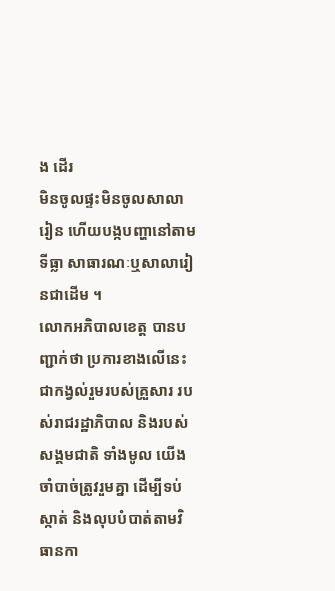ង ដើរ
មិនចូលផ្ទះមិនចូលសាលារៀន ហើយបង្កបញ្ហានៅតាមទីធ្លា សាធារណៈឬសាលារៀនជាដើម ។
លោកអភិបាលខេត្ត បានបញ្ជាក់ថា ប្រការខាងលើនេះ ជាកង្វល់រួមរបស់គ្រួសារ របស់រាជរដ្ឋាភិបាល និងរបស់សង្គមជាតិ ទាំងមូល យើងចាំបាច់ត្រូវរួមគ្នា ដើម្បីទប់ស្កាត់ និងលុបបំបាត់តាមវិធានកា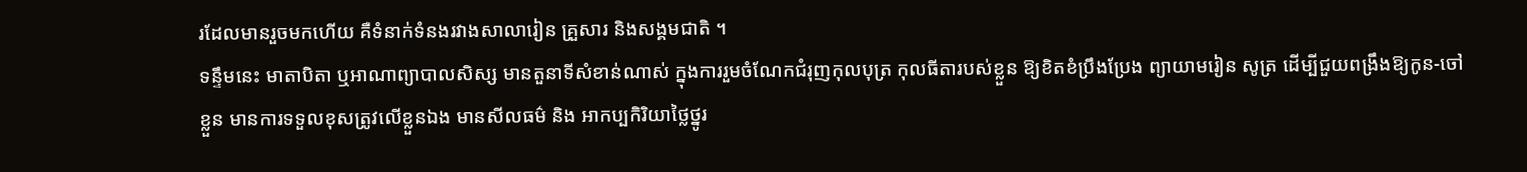រដែលមានរួចមកហើយ គឺទំនាក់ទំនងរវាងសាលារៀន គ្រួសារ និងសង្គមជាតិ ។
ទន្ទឹមនេះ មាតាបិតា ឬអាណាព្យាបាលសិស្ស មានតួនាទីសំខាន់ណាស់ ក្នុងការរួមចំណែកជំរុញកុលបុត្រ កុលធីតារបស់ខ្លួន ឱ្យខិតខំប្រឹងប្រែង ព្យាយាមរៀន សូត្រ ដើម្បីជួយពង្រឹងឱ្យកូន-ចៅខ្លួន មានការទទួលខុសត្រូវលើខ្លួនឯង មានសីលធម៌ និង អាកប្បកិរិយាថ្លៃថ្នូរ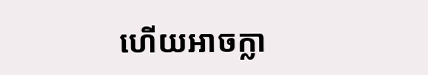ហើយអាចក្លា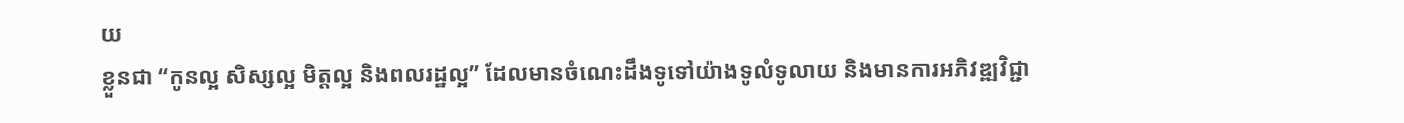យ
ខ្លួនជា “កូនល្អ សិស្សល្អ មិត្តល្អ និងពលរដ្ឋល្អ” ដែលមានចំណេះដឹងទូទៅយ៉ាងទូលំទូលាយ និងមានការអភិវឌ្ឍវិជ្ជា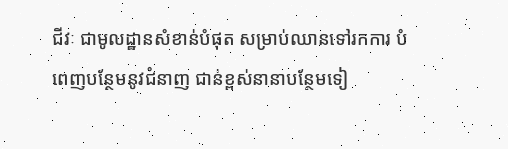ជីវៈ ជាមូលដ្ឋានសំខាន់បំផុត សម្រាប់ឈានទៅរកការ បំពេញបន្ថែមនូវជំនាញ ជាន់ខ្ពស់នានាបន្ថែមទៀ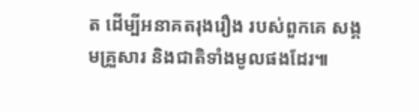ត ដើម្បីអនាគតរុងរឿង របស់ពួកគេ សង្គមគ្រួសារ និងជាតិទាំងមូលផងដែរ៕